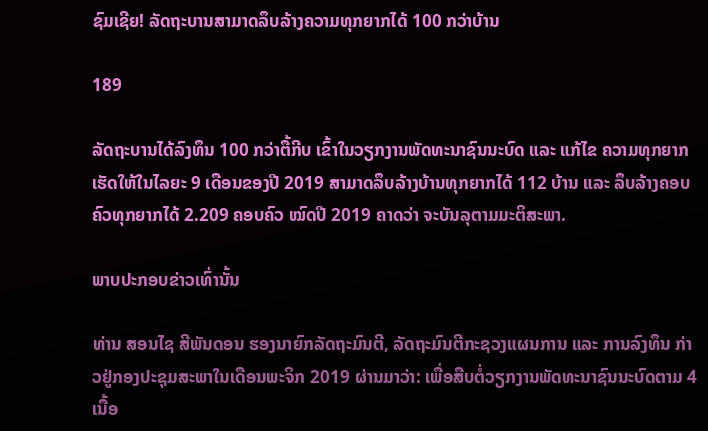ຊົມເຊີຍ! ລັດຖະບານສາມາດລຶບລ້າງຄວາມທຸກຍາກໄດ້ 100 ກວ່າບ້ານ

189

ລັດຖະບານໄດ້ລົງທຶນ 100 ກວ່າຕື້ກີບ ເຂົ້າໃນວຽກງານພັດທະນາຊົນນະບົດ ແລະ ແກ້ໄຂ ຄວາມທຸກຍາກ ເຮັດໃຫ້ໃນໄລຍະ 9 ເດືອນຂອງປີ 2019 ສາມາດລຶບລ້າງບ້ານທຸກຍາກໄດ້ 112 ບ້ານ ແລະ ລຶບລ້າງຄອບຄົວທຸກຍາກໄດ້ 2.209 ຄອບຄົວ ໝົດປີ 2019 ຄາດວ່າ ຈະບັນລຸຕາມມະຕິສະພາ.

ພາບປະກອບຂ່າວເທົ່ານັ້ນ

ທ່ານ ສອນໄຊ ສີພັນດອນ ຮອງນາຍົກລັດຖະມົນຕີ, ລັດຖະມົນຕີກະຊວງແຜນການ ແລະ ການລົງທຶນ ກ່າວຢູ່ກອງປະຊຸມສະພາໃນເດືອນພະຈິກ 2019 ຜ່ານມາວ່າ: ເພື່ອສືບຕໍ່ວຽກງານພັດທະນາຊົນນະບົດຕາມ 4 ເນື້ອ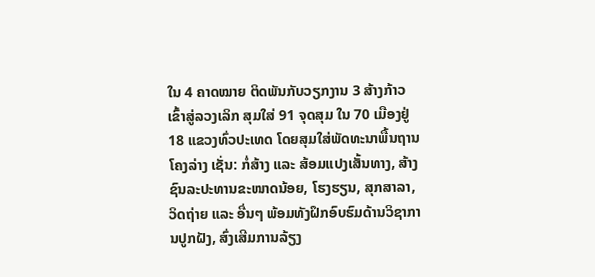ໃນ 4 ຄາດໝາຍ ຕິດພັນກັບວຽກງານ 3 ສ້າງກ້າວເຂົ້າສູ່ລວງເລິກ ສຸມໃສ່ 91 ຈຸດສຸມ ໃນ 70 ເມືອງຢູ່ 18 ແຂວງທົ່ວປະເທດ ໂດຍສຸມໃສ່ພັດທະນາພື້ນຖານໂຄງລ່າງ ເຊັ່ນ: ກໍ່ສ້າງ ແລະ ສ້ອມແປງເສັ້ນທາງ, ສ້າງຊົນລະປະທານຂະໜາດນ້ອຍ, ໂຮງຮຽນ, ສຸກສາລາ, ວິດຖ່າຍ ແລະ ອື່ນໆ ພ້ອມທັງຝຶກອົບຮົມດ້ານວິຊາການປູກຝັງ, ສົ່ງເສີມການລ້ຽງ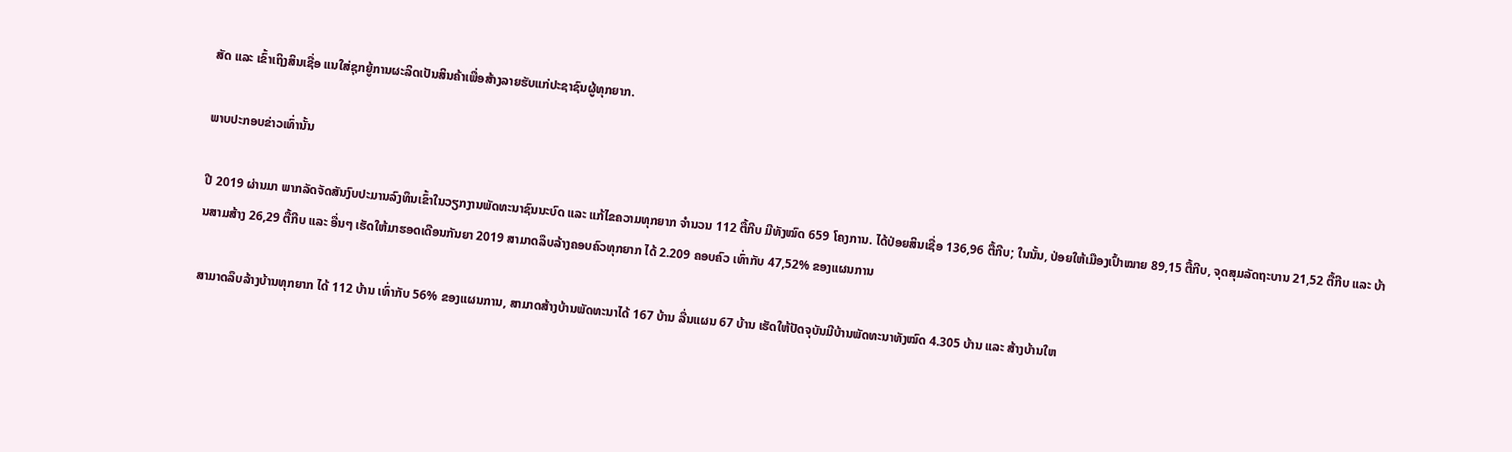ສັດ ແລະ ເຂົ້າເຖິງສິນເຊື່ອ ແນໃສ່ຊຸກຍູ້ການຜະລິດເປັນສິນຄ້າເພື່ອສ້າງລາຍຮັບແກ່ປະຊາຊົນຜູ້ທຸກຍາກ.

ພາບປະກອບຂ່າວເທົ່ານັ້ນ

ປີ 2019 ຜ່ານມາ ພາກລັດຈັດສັນງົບປະມານລົງທຶນເຂົ້າໃນວຽກງານພັດທະນາຊົນນະບົດ ແລະ ແກ້ໄຂຄວາມທຸກຍາກ ຈຳນວນ 112 ຕື້ກີບ ມີທັງໝົດ 659 ໂຄງການ. ໄດ້ປ່ອຍສິນເຊື່ອ 136,96 ຕື້ກີບ; ໃນນັ້ນ, ປ່ອຍໃຫ້ເມືອງເປົ້າໝາຍ 89,15 ຕື້ກີບ, ຈຸດສຸມລັດຖະບານ 21,52 ຕື້ກີບ ແລະ ບ້ານສາມສ້າງ 26,29 ຕື້ກີບ ແລະ ອື່ນໆ ເຮັດໃຫ້ມາຮອດເດືອນກັນຍາ 2019 ສາມາດລຶບລ້າງຄອບຄົວທຸກຍາກ ໄດ້ 2.209 ຄອບຄົວ ເທົ່າກັບ 47,52% ຂອງແຜນການ

ສາມາດລຶບລ້າງບ້ານທຸກຍາກ ໄດ້ 112 ບ້ານ ເທົ່າກັບ 56% ຂອງແຜນການ, ສາມາດສ້າງບ້ານພັດທະນາໄດ້ 167 ບ້ານ ລື່ນແຜນ 67 ບ້ານ ເຮັດໃຫ້ປັດຈຸບັນມີບ້ານພັດທະນາທັງໝົດ 4.305 ບ້ານ ແລະ ສ້າງບ້ານໃຫ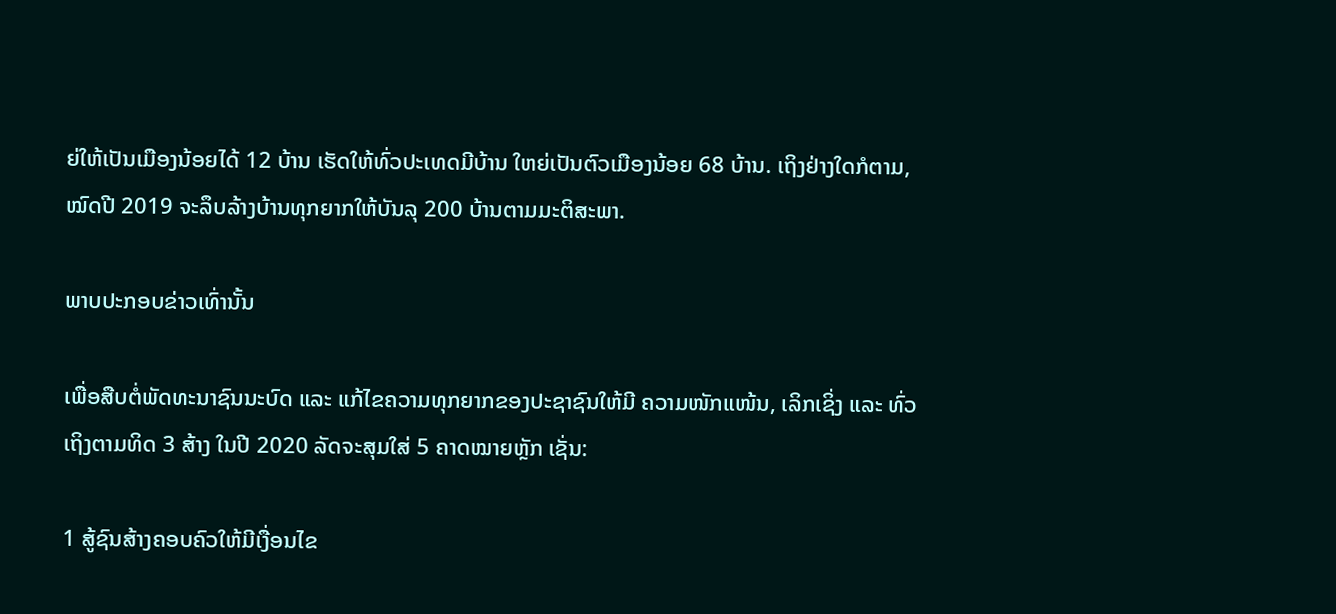ຍ່ໃຫ້ເປັນເມືອງນ້ອຍໄດ້ 12 ບ້ານ ເຮັດໃຫ້ທົ່ວປະເທດມີບ້ານ ໃຫຍ່ເປັນຕົວເມືອງນ້ອຍ 68 ບ້ານ. ເຖິງຢ່າງໃດກໍຕາມ, ໝົດປີ 2019 ຈະລຶບລ້າງບ້ານທຸກຍາກໃຫ້ບັນລຸ 200 ບ້ານຕາມມະຕິສະພາ.

ພາບປະກອບຂ່າວເທົ່ານັ້ນ

ເພື່ອສືບຕໍ່ພັດທະນາຊົນນະບົດ ແລະ ແກ້ໄຂຄວາມທຸກຍາກຂອງປະຊາຊົນໃຫ້ມີ ຄວາມໜັກແໜ້ນ, ເລິກເຊິ່ງ ແລະ ທົ່ວເຖິງຕາມທິດ 3 ສ້າງ ໃນປີ 2020 ລັດຈະສຸມໃສ່ 5 ຄາດໝາຍຫຼັກ ເຊັ່ນ:

1 ສູ້ຊົນສ້າງຄອບຄົວໃຫ້ມີເງື່ອນໄຂ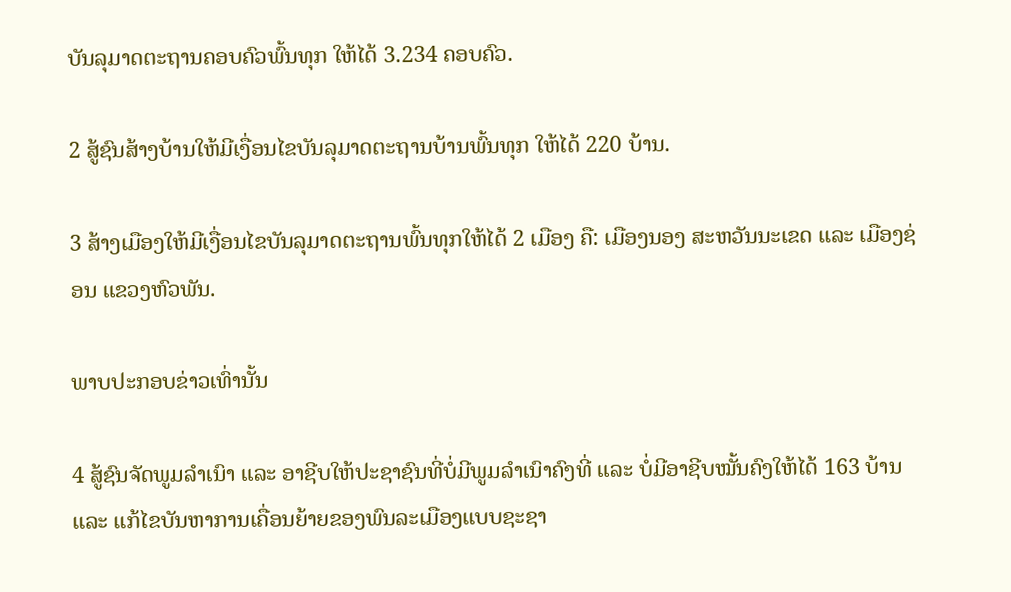ບັນລຸມາດຕະຖານຄອບຄົວພົ້ນທຸກ ໃຫ້ໄດ້ 3.234 ຄອບຄົວ.

2 ສູ້ຊົນສ້າງບ້ານໃຫ້ມີເງື່ອນໄຂບັນລຸມາດຕະຖານບ້ານພົ້ນທຸກ ໃຫ້ໄດ້ 220 ບ້ານ.

3 ສ້າງເມືອງໃຫ້ມີເງື່ອນໄຂບັນລຸມາດຕະຖານພົ້ນທຸກໃຫ້ໄດ້ 2 ເມືອງ ຄື: ເມືອງນອງ ສະຫວັນນະເຂດ ແລະ ເມືອງຊ່ອນ ແຂວງຫົວພັນ.

ພາບປະກອບຂ່າວເທົ່ານັ້ນ

4 ສູ້ຊົນຈັດພູມລຳເນົາ ແລະ ອາຊີບໃຫ້ປະຊາຊົນທີ່ບໍ່ມີພູມລຳເນົາຄົງທີ່ ແລະ ບໍ່ມີອາຊີບໝັ້ນຄົງໃຫ້ໄດ້ 163 ບ້ານ ແລະ ແກ້ໄຂບັນຫາການເຄື່ອນຍ້າຍຂອງພົນລະເມືອງແບບຊະຊາ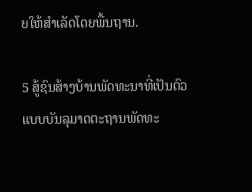ຍໃຫ້ສຳເລັດໂດຍພື້ນຖານ.

5 ສູ້ຊົນສ້າງບ້ານພັດທະນາທີ່ເປັນຕົວແບບບັນລຸມາດຕະຖານພັດທະ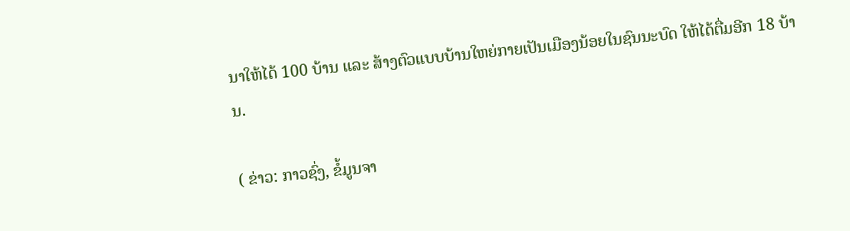ນາໃຫ້ໄດ້ 100 ບ້ານ ແລະ ສ້າງຕົວແບບບ້ານໃຫຍ່ກາຍເປັນເມືອງນ້ອຍໃນຊົນນະບົດ ໃຫ້ໄດ້ຕື່ມອີກ 18 ບ້ານ.

( ຂ່າວ: ກາວຊົ່ງ, ຂໍ້ມູນຈາ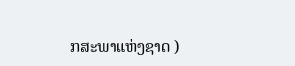ກສະພາແຫ່ງຊາດ )